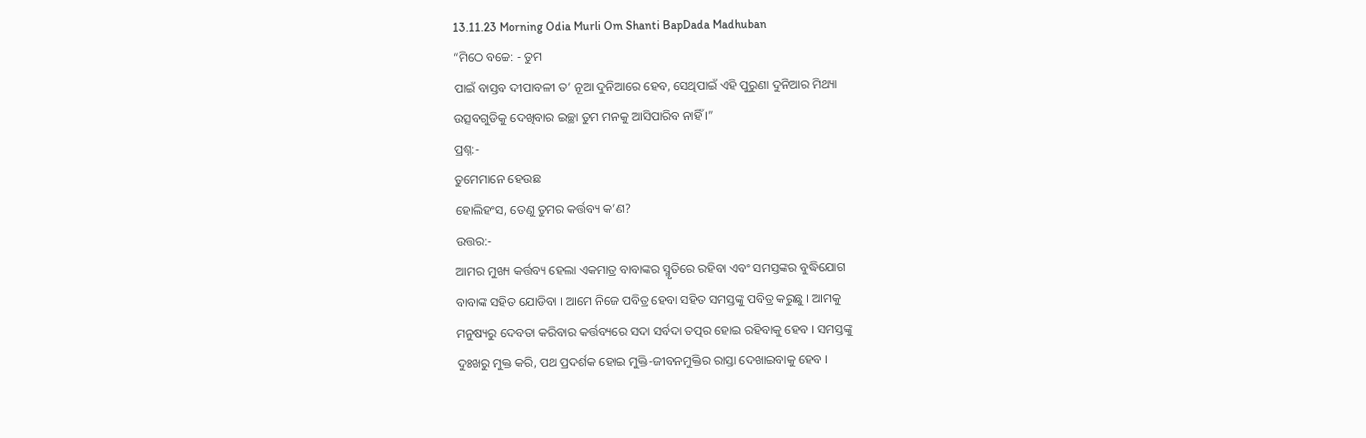13.11.23 Morning Odia Murli Om Shanti BapDada Madhuban
“ମିଠେ ବଚ୍ଚେ: - ତୁମ
ପାଇଁ ବାସ୍ତବ ଦୀପାବଳୀ ତ’ ନୂଆ ଦୁନିଆରେ ହେବ, ସେଥିପାଇଁ ଏହି ପୁରୁଣା ଦୁନିଆର ମିଥ୍ୟା
ଉତ୍ସବଗୁଡିକୁ ଦେଖିବାର ଇଚ୍ଛା ତୁମ ମନକୁ ଆସିପାରିବ ନାହିଁ ।”
ପ୍ରଶ୍ନ:-
ତୁମେମାନେ ହେଉଛ
ହୋଲିହଂସ, ତେଣୁ ତୁମର କର୍ତ୍ତବ୍ୟ କ’ଣ?
ଉତ୍ତର:-
ଆମର ମୁଖ୍ୟ କର୍ତ୍ତବ୍ୟ ହେଲା ଏକମାତ୍ର ବାବାଙ୍କର ସ୍ମୃତିରେ ରହିବା ଏବଂ ସମସ୍ତଙ୍କର ବୁଦ୍ଧିଯୋଗ
ବାବାଙ୍କ ସହିତ ଯୋଡିବା । ଆମେ ନିଜେ ପବିତ୍ର ହେବା ସହିତ ସମସ୍ତଙ୍କୁ ପବିତ୍ର କରୁଛୁ । ଆମକୁ
ମନୁଷ୍ୟରୁ ଦେବତା କରିବାର କର୍ତ୍ତବ୍ୟରେ ସଦା ସର୍ବଦା ତତ୍ପର ହୋଇ ରହିବାକୁ ହେବ । ସମସ୍ତଙ୍କୁ
ଦୁଃଖରୁ ମୁକ୍ତ କରି, ପଥ ପ୍ରଦର୍ଶକ ହୋଇ ମୁକ୍ତି-ଜୀବନମୁକ୍ତିର ରାସ୍ତା ଦେଖାଇବାକୁ ହେବ ।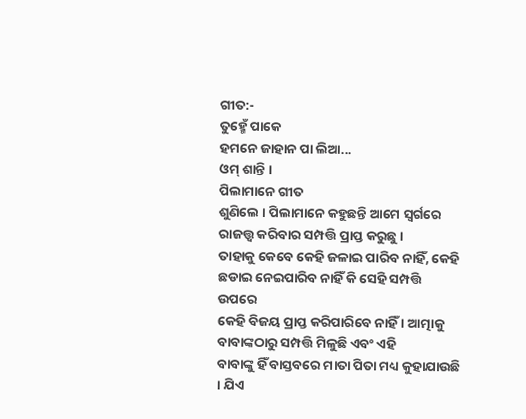ଗୀତ:-
ତୁହ୍ମେଁ ପାକେ
ହମନେ ଜାହାନ ପା ଲିଆ...
ଓମ୍ ଶାନ୍ତି ।
ପିଲାମାନେ ଗୀତ
ଶୁଣିଲେ । ପିଲାମାନେ କହୁଛନ୍ତି ଆମେ ସ୍ୱର୍ଗରେ ରାଜତ୍ତ୍ୱ କରିବାର ସମ୍ପତ୍ତି ପ୍ରାପ୍ତ କରୁଛୁ ।
ତାହାକୁ କେବେ କେହି ଜଳାଇ ପାରିବ ନାହିଁ, କେହି ଛଡାଇ ନେଇପାରିବ ନାହିଁ କି ସେହି ସମ୍ପତ୍ତି ଉପରେ
କେହି ବିଜୟ ପ୍ରାପ୍ତ କରିପାରିବେ ନାହିଁ । ଆତ୍ମାକୁ ବାବାଙ୍କଠାରୁ ସମ୍ପତ୍ତି ମିଳୁଛି ଏବଂ ଏହି
ବାବାଙ୍କୁ ହିଁ ବାସ୍ତବରେ ମାତା ପିତା ମଧ୍ୟ କୁହାଯାଉଛି । ଯିଏ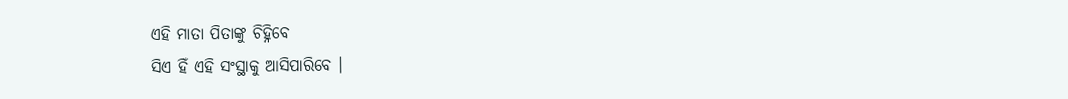ଏହି ମାତା ପିତାଙ୍କୁ ଚିହ୍ନିବେ
ସିଏ ହିଁ ଏହି ସଂସ୍ଥାକୁ ଆସିପାରିବେ ।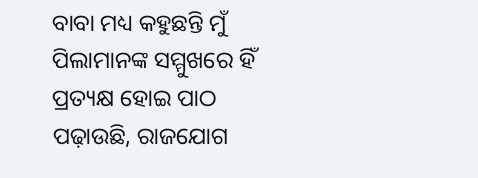ବାବା ମଧ୍ୟ କହୁଛନ୍ତି ମୁଁ ପିଲାମାନଙ୍କ ସମ୍ମୁଖରେ ହିଁ
ପ୍ରତ୍ୟକ୍ଷ ହୋଇ ପାଠ ପଢ଼ାଉଛି, ରାଜଯୋଗ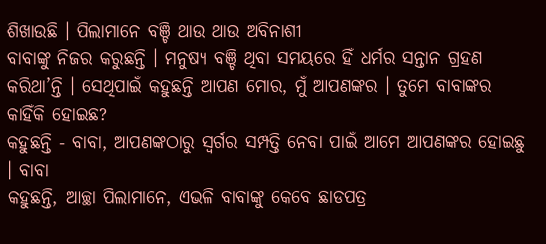ଶିଖାଉଛି । ପିଲାମାନେ ବଞ୍ଚି ଥାଉ ଥାଉ ଅବିନାଶୀ
ବାବାଙ୍କୁ ନିଜର କରୁଛନ୍ତି । ମନୁଷ୍ୟ ବଞ୍ଚି ଥିବା ସମୟରେ ହିଁ ଧର୍ମର ସନ୍ତାନ ଗ୍ରହଣ
କରିଥା’ନ୍ତି । ସେଥିପାଇଁ କହୁଛନ୍ତି ଆପଣ ମୋର, ମୁଁ ଆପଣଙ୍କର । ତୁମେ ବାବାଙ୍କର କାହିଁକି ହୋଇଛ?
କହୁଛନ୍ତି - ବାବା, ଆପଣଙ୍କଠାରୁ ସ୍ୱର୍ଗର ସମ୍ପତ୍ତି ନେବା ପାଇଁ ଆମେ ଆପଣଙ୍କର ହୋଇଛୁ । ବାବା
କହୁଛନ୍ତି, ଆଚ୍ଛା ପିଲାମାନେ, ଏଭଳି ବାବାଙ୍କୁ କେବେ ଛାଡପତ୍ର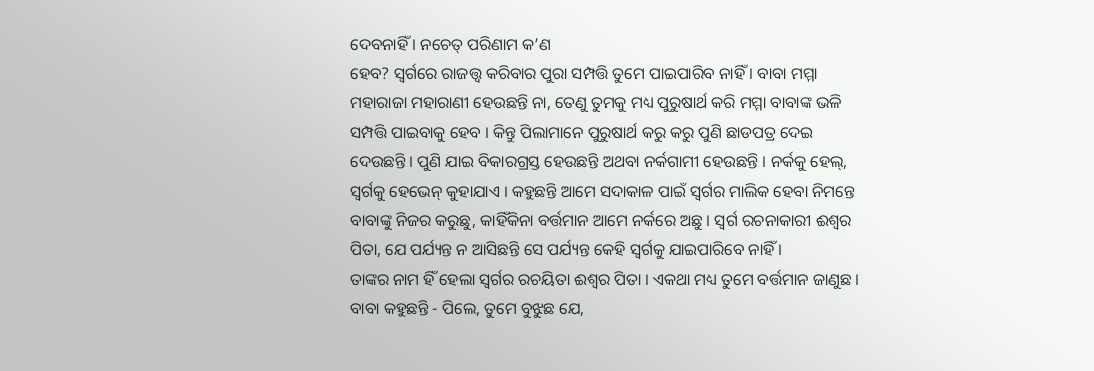ଦେବନାହିଁ । ନଚେତ୍ ପରିଣାମ କ’ଣ
ହେବ? ସ୍ୱର୍ଗରେ ରାଜତ୍ତ୍ୱ କରିବାର ପୁରା ସମ୍ପତ୍ତି ତୁମେ ପାଇପାରିବ ନାହିଁ । ବାବା ମମ୍ମା
ମହାରାଜା ମହାରାଣୀ ହେଉଛନ୍ତି ନା, ତେଣୁ ତୁମକୁ ମଧ୍ୟ ପୁରୁଷାର୍ଥ କରି ମମ୍ମା ବାବାଙ୍କ ଭଳି
ସମ୍ପତ୍ତି ପାଇବାକୁ ହେବ । କିନ୍ତୁ ପିଲାମାନେ ପୁରୁଷାର୍ଥ କରୁ କରୁ ପୁଣି ଛାଡପତ୍ର ଦେଇ
ଦେଉଛନ୍ତି । ପୁଣି ଯାଇ ବିକାରଗ୍ରସ୍ତ ହେଉଛନ୍ତି ଅଥବା ନର୍କଗାମୀ ହେଉଛନ୍ତି । ନର୍କକୁ ହେଲ୍,
ସ୍ୱର୍ଗକୁ ହେଭେନ୍ କୁହାଯାଏ । କହୁଛନ୍ତି ଆମେ ସଦାକାଳ ପାଇଁ ସ୍ୱର୍ଗର ମାଲିକ ହେବା ନିମନ୍ତେ
ବାବାଙ୍କୁ ନିଜର କରୁଛୁ, କାହିଁକିନା ବର୍ତ୍ତମାନ ଆମେ ନର୍କରେ ଅଛୁ । ସ୍ୱର୍ଗ ରଚନାକାରୀ ଈଶ୍ୱର
ପିତା, ଯେ ପର୍ଯ୍ୟନ୍ତ ନ ଆସିଛନ୍ତି ସେ ପର୍ଯ୍ୟନ୍ତ କେହି ସ୍ୱର୍ଗକୁ ଯାଇପାରିବେ ନାହିଁ ।
ତାଙ୍କର ନାମ ହିଁ ହେଲା ସ୍ୱର୍ଗର ରଚୟିତା ଈଶ୍ୱର ପିତା । ଏକଥା ମଧ୍ୟ ତୁମେ ବର୍ତ୍ତମାନ ଜାଣୁଛ ।
ବାବା କହୁଛନ୍ତି - ପିଲେ, ତୁମେ ବୁଝୁଛ ଯେ,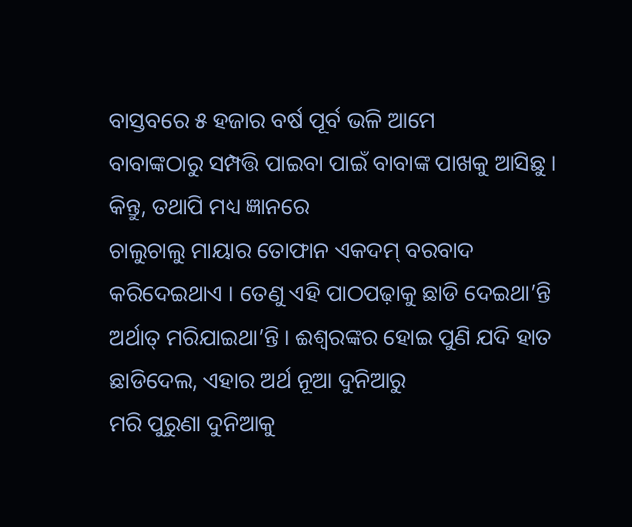ବାସ୍ତବରେ ୫ ହଜାର ବର୍ଷ ପୂର୍ବ ଭଳି ଆମେ
ବାବାଙ୍କଠାରୁ ସମ୍ପତ୍ତି ପାଇବା ପାଇଁ ବାବାଙ୍କ ପାଖକୁ ଆସିଛୁ । କିନ୍ତୁ, ତଥାପି ମଧ୍ୟ ଜ୍ଞାନରେ
ଚାଲୁଚାଲୁ ମାୟାର ତୋଫାନ ଏକଦମ୍ ବରବାଦ କରିଦେଇଥାଏ । ତେଣୁ ଏହି ପାଠପଢ଼ାକୁ ଛାଡି ଦେଇଥା’ନ୍ତି
ଅର୍ଥାତ୍ ମରିଯାଇଥା’ନ୍ତି । ଈଶ୍ୱରଙ୍କର ହୋଇ ପୁଣି ଯଦି ହାତ ଛାଡିଦେଲ, ଏହାର ଅର୍ଥ ନୂଆ ଦୁନିଆରୁ
ମରି ପୁରୁଣା ଦୁନିଆକୁ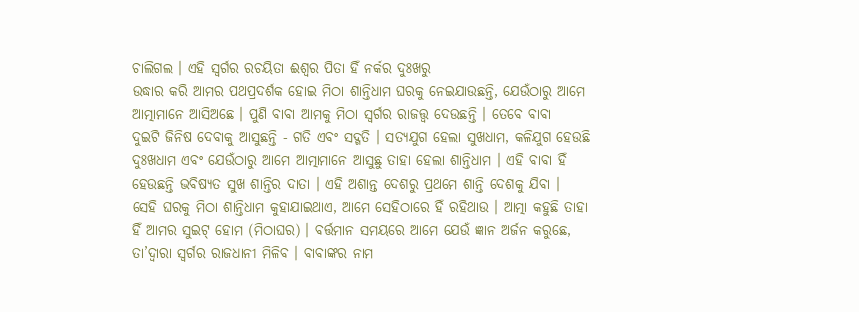ଚାଲିଗଲ । ଏହି ସ୍ୱର୍ଗର ରଚୟିତା ଈଶ୍ୱର ପିତା ହିଁ ନର୍କର ଦୁଃଖରୁ
ଉଦ୍ଧାର କରି ଆମର ପଥପ୍ରଦର୍ଶକ ହୋଇ ମିଠା ଶାନ୍ତିଧାମ ଘରକୁ ନେଇଯାଉଛନ୍ତି, ଯେଉଁଠାରୁ ଆମେ
ଆତ୍ମାମାନେ ଆସିଅଛେ । ପୁଣି ବାବା ଆମକୁ ମିଠା ସ୍ୱର୍ଗର ରାଜତ୍ତ୍ୱ ଦେଉଛନ୍ତି । ତେବେ ବାବା
ଦୁଇଟି ଜିନିଷ ଦେବାକୁ ଆସୁଛନ୍ତି - ଗତି ଏବଂ ସଦ୍ଗତି । ସତ୍ୟଯୁଗ ହେଲା ସୁଖଧାମ, କଳିଯୁଗ ହେଉଛି
ଦୁଃଖଧାମ ଏବଂ ଯେଉଁଠାରୁ ଆମେ ଆତ୍ମାମାନେ ଆସୁଛୁ ତାହା ହେଲା ଶାନ୍ତିଧାମ । ଏହି ବାବା ହିଁ
ହେଉଛନ୍ତି ଭବିଷ୍ୟତ ସୁଖ ଶାନ୍ତିର ଦାତା । ଏହି ଅଶାନ୍ତ ଦେଶରୁ ପ୍ରଥମେ ଶାନ୍ତି ଦେଶକୁ ଯିବା ।
ସେହି ଘରକୁ ମିଠା ଶାନ୍ତିଧାମ କୁହାଯାଇଥାଏ, ଆମେ ସେହିଠାରେ ହିଁ ରହିଥାଉ । ଆତ୍ମା କହୁଛି ତାହା
ହିଁ ଆମର ସୁଇଟ୍ ହୋମ (ମିଠାଘର) । ବର୍ତ୍ତମାନ ସମୟରେ ଆମେ ଯେଉଁ ଜ୍ଞାନ ଅର୍ଜନ କରୁଛେ,
ତା’ଦ୍ୱାରା ସ୍ୱର୍ଗର ରାଜଧାନୀ ମିଳିବ । ବାବାଙ୍କର ନାମ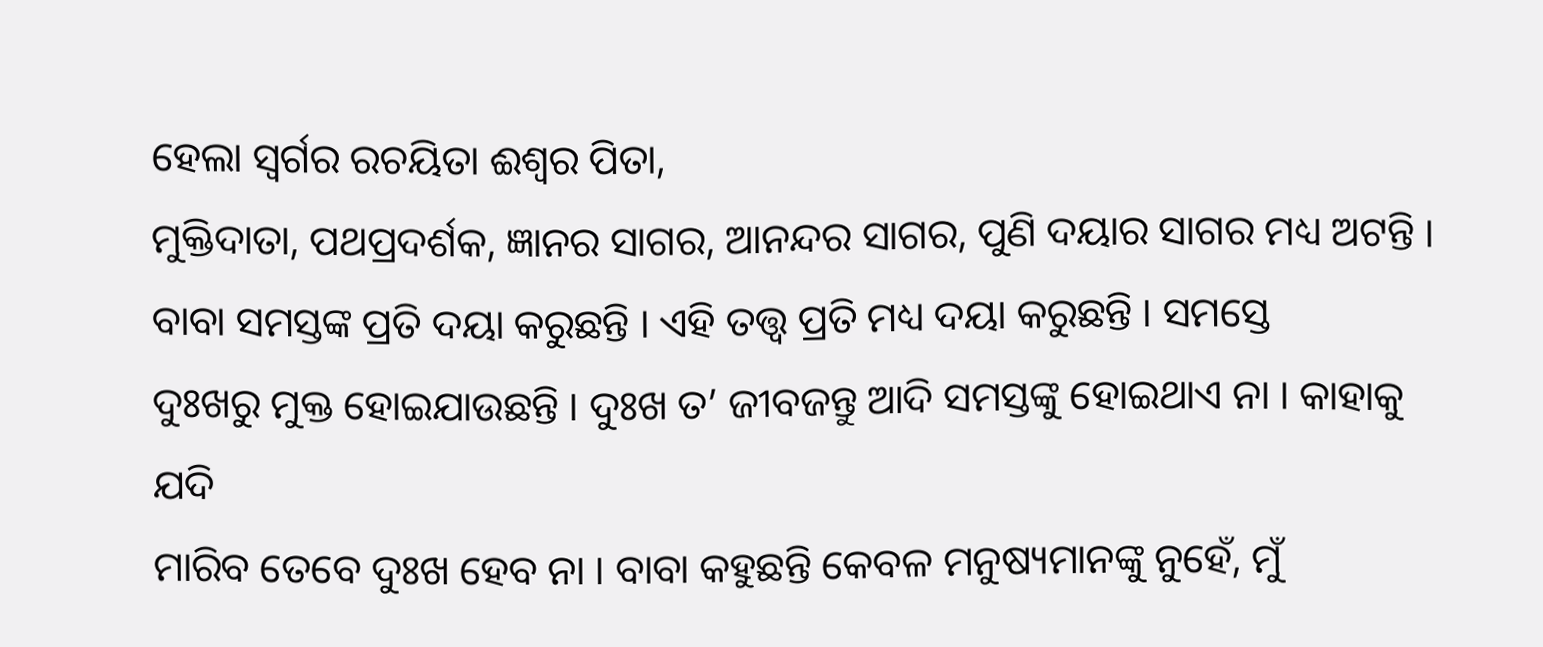ହେଲା ସ୍ୱର୍ଗର ରଚୟିତା ଈଶ୍ୱର ପିତା,
ମୁକ୍ତିଦାତା, ପଥପ୍ରଦର୍ଶକ, ଜ୍ଞାନର ସାଗର, ଆନନ୍ଦର ସାଗର, ପୁଣି ଦୟାର ସାଗର ମଧ୍ୟ ଅଟନ୍ତି ।
ବାବା ସମସ୍ତଙ୍କ ପ୍ରତି ଦୟା କରୁଛନ୍ତି । ଏହି ତତ୍ତ୍ୱ ପ୍ରତି ମଧ୍ୟ ଦୟା କରୁଛନ୍ତି । ସମସ୍ତେ
ଦୁଃଖରୁ ମୁକ୍ତ ହୋଇଯାଉଛନ୍ତି । ଦୁଃଖ ତ’ ଜୀବଜନ୍ତୁ ଆଦି ସମସ୍ତଙ୍କୁ ହୋଇଥାଏ ନା । କାହାକୁ ଯଦି
ମାରିବ ତେବେ ଦୁଃଖ ହେବ ନା । ବାବା କହୁଛନ୍ତି କେବଳ ମନୁଷ୍ୟମାନଙ୍କୁ ନୁହେଁ, ମୁଁ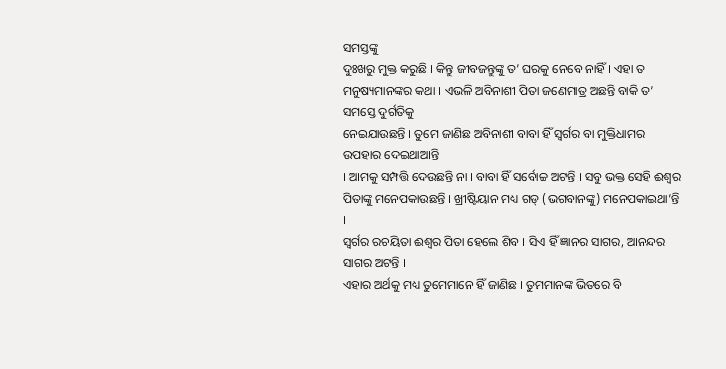ସମସ୍ତଙ୍କୁ
ଦୁଃଖରୁ ମୁକ୍ତ କରୁଛି । କିନ୍ତୁ ଜୀବଜନ୍ତୁଙ୍କୁ ତ’ ଘରକୁ ନେବେ ନାହିଁ । ଏହା ତ
ମନୁଷ୍ୟମାନଙ୍କର କଥା । ଏଭଳି ଅବିନାଶୀ ପିତା ଜଣେମାତ୍ର ଅଛନ୍ତି ବାକି ତ’ ସମସ୍ତେ ଦୁର୍ଗତିକୁ
ନେଇଯାଉଛନ୍ତି । ତୁମେ ଜାଣିଛ ଅବିନାଶୀ ବାବା ହିଁ ସ୍ୱର୍ଗର ବା ମୁକ୍ତିଧାମର ଉପହାର ଦେଇଥାଆନ୍ତି
। ଆମକୁ ସମ୍ପତ୍ତି ଦେଉଛନ୍ତି ନା । ବାବା ହିଁ ସର୍ବୋଚ୍ଚ ଅଟନ୍ତି । ସବୁ ଭକ୍ତ ସେହି ଈଶ୍ୱର
ପିତାଙ୍କୁ ମନେପକାଉଛନ୍ତି । ଖ୍ରୀଷ୍ଟିୟାନ ମଧ୍ୟ ଗଡ୍ (ଭଗବାନଙ୍କୁ) ମନେପକାଇଥା’ନ୍ତି ।
ସ୍ୱର୍ଗର ରଚୟିତା ଈଶ୍ୱର ପିତା ହେଲେ ଶିବ । ସିଏ ହିଁ ଜ୍ଞାନର ସାଗର, ଆନନ୍ଦର ସାଗର ଅଟନ୍ତି ।
ଏହାର ଅର୍ଥକୁ ମଧ୍ୟ ତୁମେମାନେ ହିଁ ଜାଣିଛ । ତୁମମାନଙ୍କ ଭିତରେ ବି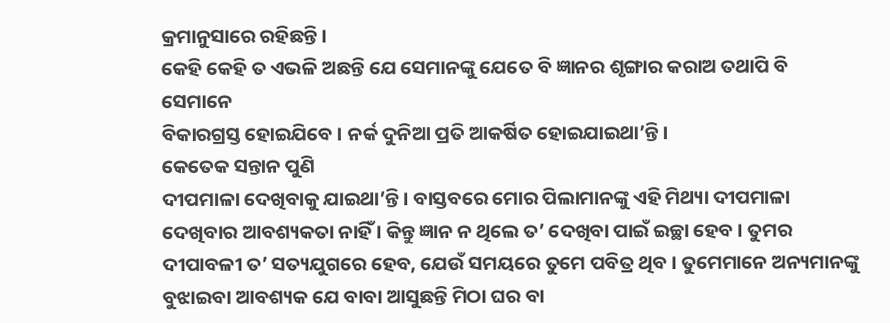କ୍ରମାନୁସାରେ ରହିଛନ୍ତି ।
କେହି କେହି ତ ଏଭଳି ଅଛନ୍ତି ଯେ ସେମାନଙ୍କୁ ଯେତେ ବି ଜ୍ଞାନର ଶୃଙ୍ଗାର କରାଅ ତଥାପି ବି ସେମାନେ
ବିକାରଗ୍ରସ୍ତ ହୋଇଯିବେ । ନର୍କ ଦୁନିଆ ପ୍ରତି ଆକର୍ଷିତ ହୋଇଯାଇଥା’ନ୍ତି ।
କେତେକ ସନ୍ତାନ ପୁଣି
ଦୀପମାଳା ଦେଖିବାକୁ ଯାଇଥା’ନ୍ତି । ବାସ୍ତବରେ ମୋର ପିଲାମାନଙ୍କୁ ଏହି ମିଥ୍ୟା ଦୀପମାଳା
ଦେଖିବାର ଆବଶ୍ୟକତା ନାହିଁ । କିନ୍ତୁ ଜ୍ଞାନ ନ ଥିଲେ ତ’ ଦେଖିବା ପାଇଁ ଇଚ୍ଛା ହେବ । ତୁମର
ଦୀପାବଳୀ ତ’ ସତ୍ୟଯୁଗରେ ହେବ, ଯେଉଁ ସମୟରେ ତୁମେ ପବିତ୍ର ଥିବ । ତୁମେମାନେ ଅନ୍ୟମାନଙ୍କୁ
ବୁଝାଇବା ଆବଶ୍ୟକ ଯେ ବାବା ଆସୁଛନ୍ତି ମିଠା ଘର ବା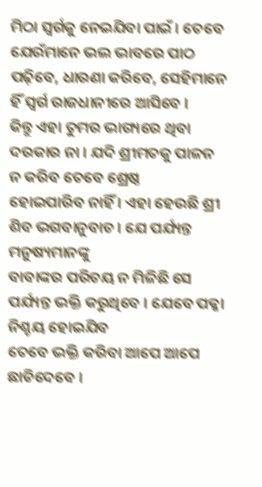ମିଠା ସ୍ୱର୍ଗକୁ ନେଇଯିବା ପାଇଁ । ତେବେ
ଯେଉଁମାନେ ଭଲ ଭାବରେ ପାଠ ପଢ଼ିବେ, ଧାରଣା କରିବେ, ସେହିମାନେ ହିଁ ସ୍ୱର୍ଗ ରାଜଧାନୀରେ ଆସିବେ ।
କିନ୍ତୁ ଏହା ତୁମର ଭାଗ୍ୟରେ ଥିବା ଦରକାର ନା । ଯଦି ଶ୍ରୀମତକୁ ପାଳନ ନ କରିବ ତେବେ ଶ୍ରେଷ୍ଠ
ହୋଇପାରିବ ନାହିଁ । ଏହା ହେଉଛି ଶ୍ରୀ ଶିବ ଭଗବାନୁବାଚ । ଯେ ପର୍ଯ୍ୟନ୍ତ ମନୁଷ୍ୟମାନଙ୍କୁ
ବାବାଙ୍କର ପରିଚୟ ନ ମିଳିଛି ସେ ପର୍ଯ୍ୟନ୍ତ ଭକ୍ତି କରୁଥିବେ । ଯେବେ ପକ୍କା ନିଶ୍ଚୟ ହୋଇଯିବ
ତେବେ ଭକ୍ତି କରିବା ଆପେ ଆପେ ଛାଡିଦେବେ ।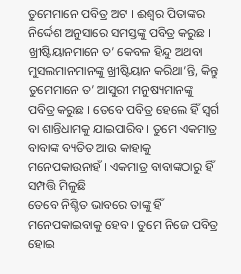ତୁମେମାନେ ପବିତ୍ର ଅଟ । ଈଶ୍ୱର ପିତାଙ୍କର
ନିର୍ଦ୍ଦେଶ ଅନୁସାରେ ସମସ୍ତଙ୍କୁ ପବିତ୍ର କରୁଛ । ଖ୍ରୀଷ୍ଟିୟାନମାନେ ତ’ କେବଳ ହିନ୍ଦୁ ଅଥବା
ମୁସଲମାନମାନଙ୍କୁ ଖ୍ରୀଷ୍ଟିୟାନ କରିଥା’ନ୍ତି, କିନ୍ତୁ ତୁମେମାନେ ତ’ ଆସୁରୀ ମନୁଷ୍ୟମାନଙ୍କୁ
ପବିତ୍ର କରୁଛ । ତେବେ ପବିତ୍ର ହେଲେ ହିଁ ସ୍ୱର୍ଗ ବା ଶାନ୍ତିଧାମକୁ ଯାଇପାରିବ । ତୁମେ ଏକମାତ୍ର
ବାବାଙ୍କ ବ୍ୟତିତ ଆଉ କାହାକୁ ମନେପକାଉନାହଁ । ଏକମାତ୍ର ବାବାଙ୍କଠାରୁ ହିଁ ସମ୍ପତ୍ତି ମିଳୁଛି
ତେବେ ନିଶ୍ଚିତ ଭାବରେ ତାଙ୍କୁ ହିଁ ମନେପକାଇବାକୁ ହେବ । ତୁମେ ନିଜେ ପବିତ୍ର ହୋଇ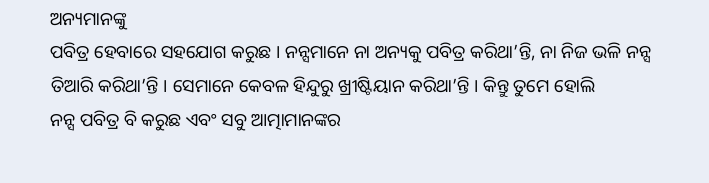ଅନ୍ୟମାନଙ୍କୁ
ପବିତ୍ର ହେବାରେ ସହଯୋଗ କରୁଛ । ନନ୍ସମାନେ ନା ଅନ୍ୟକୁ ପବିତ୍ର କରିଥା’ନ୍ତି, ନା ନିଜ ଭଳି ନନ୍ସ
ତିଆରି କରିଥା’ନ୍ତି । ସେମାନେ କେବଳ ହିନ୍ଦୁରୁ ଖ୍ରୀଷ୍ଟିୟାନ କରିଥା’ନ୍ତି । କିନ୍ତୁ ତୁମେ ହୋଲି
ନନ୍ସ ପବିତ୍ର ବି କରୁଛ ଏବଂ ସବୁ ଆତ୍ମାମାନଙ୍କର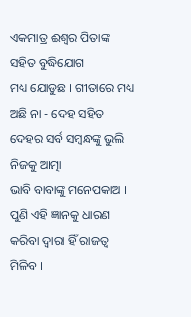ଏକମାତ୍ର ଈଶ୍ୱର ପିତାଙ୍କ ସହିତ ବୁଦ୍ଧିଯୋଗ
ମଧ୍ୟ ଯୋଡୁଛ । ଗୀତାରେ ମଧ୍ୟ ଅଛି ନା - ଦେହ ସହିତ ଦେହର ସର୍ବ ସମ୍ବନ୍ଧଙ୍କୁ ଭୁଲି ନିଜକୁ ଆତ୍ମା
ଭାବି ବାବାଙ୍କୁ ମନେପକାଅ । ପୁଣି ଏହି ଜ୍ଞାନକୁ ଧାରଣ କରିବା ଦ୍ୱାରା ହିଁ ରାଜତ୍ୱ ମିଳିବ ।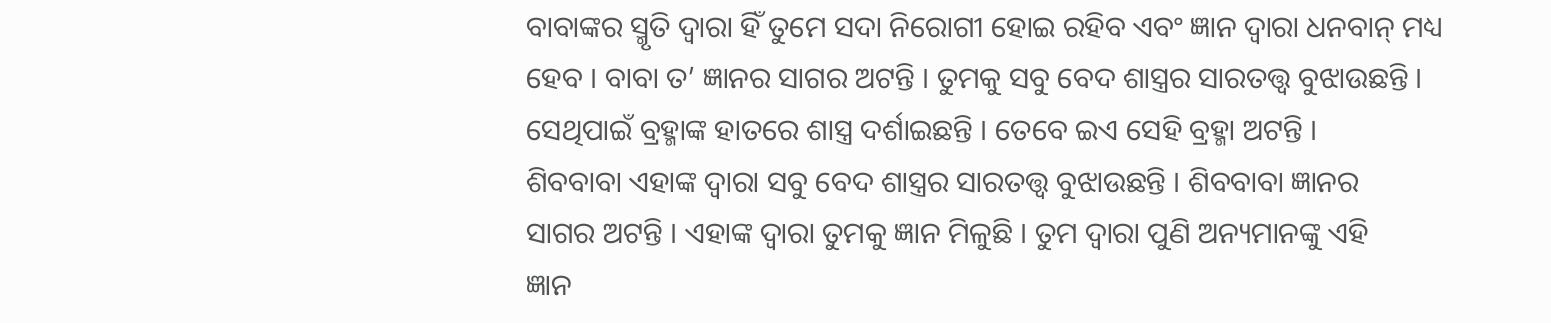ବାବାଙ୍କର ସ୍ମୃତି ଦ୍ୱାରା ହିଁ ତୁମେ ସଦା ନିରୋଗୀ ହୋଇ ରହିବ ଏବଂ ଜ୍ଞାନ ଦ୍ୱାରା ଧନବାନ୍ ମଧ୍ୟ
ହେବ । ବାବା ତ’ ଜ୍ଞାନର ସାଗର ଅଟନ୍ତି । ତୁମକୁ ସବୁ ବେଦ ଶାସ୍ତ୍ରର ସାରତତ୍ତ୍ୱ ବୁଝାଉଛନ୍ତି ।
ସେଥିପାଇଁ ବ୍ରହ୍ମାଙ୍କ ହାତରେ ଶାସ୍ତ୍ର ଦର୍ଶାଇଛନ୍ତି । ତେବେ ଇଏ ସେହି ବ୍ରହ୍ମା ଅଟନ୍ତି ।
ଶିବବାବା ଏହାଙ୍କ ଦ୍ୱାରା ସବୁ ବେଦ ଶାସ୍ତ୍ରର ସାରତତ୍ତ୍ୱ ବୁଝାଉଛନ୍ତି । ଶିବବାବା ଜ୍ଞାନର
ସାଗର ଅଟନ୍ତି । ଏହାଙ୍କ ଦ୍ୱାରା ତୁମକୁ ଜ୍ଞାନ ମିଳୁଛି । ତୁମ ଦ୍ୱାରା ପୁଣି ଅନ୍ୟମାନଙ୍କୁ ଏହି
ଜ୍ଞାନ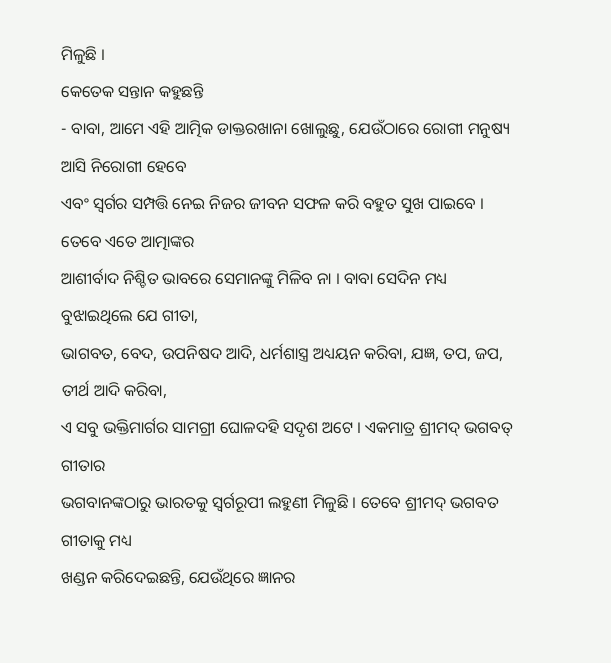ମିଳୁଛି ।
କେତେକ ସନ୍ତାନ କହୁଛନ୍ତି
- ବାବା, ଆମେ ଏହି ଆତ୍ମିକ ଡାକ୍ତରଖାନା ଖୋଲୁଛୁ, ଯେଉଁଠାରେ ରୋଗୀ ମନୁଷ୍ୟ ଆସି ନିରୋଗୀ ହେବେ
ଏବଂ ସ୍ୱର୍ଗର ସମ୍ପତ୍ତି ନେଇ ନିଜର ଜୀବନ ସଫଳ କରି ବହୁତ ସୁଖ ପାଇବେ । ତେବେ ଏତେ ଆତ୍ମାଙ୍କର
ଆଶୀର୍ବାଦ ନିଶ୍ଚିତ ଭାବରେ ସେମାନଙ୍କୁ ମିଳିବ ନା । ବାବା ସେଦିନ ମଧ୍ୟ ବୁଝାଇଥିଲେ ଯେ ଗୀତା,
ଭାଗବତ, ବେଦ, ଉପନିଷଦ ଆଦି, ଧର୍ମଶାସ୍ତ୍ର ଅଧ୍ୟୟନ କରିବା, ଯଜ୍ଞ, ତପ, ଜପ, ତୀର୍ଥ ଆଦି କରିବା,
ଏ ସବୁ ଭକ୍ତିମାର୍ଗର ସାମଗ୍ରୀ ଘୋଳଦହି ସଦୃଶ ଅଟେ । ଏକମାତ୍ର ଶ୍ରୀମଦ୍ ଭଗବତ୍ ଗୀତାର
ଭଗବାନଙ୍କଠାରୁ ଭାରତକୁ ସ୍ୱର୍ଗରୂପୀ ଲହୁଣୀ ମିଳୁଛି । ତେବେ ଶ୍ରୀମଦ୍ ଭଗବତ ଗୀତାକୁ ମଧ୍ୟ
ଖଣ୍ଡନ କରିଦେଇଛନ୍ତି, ଯେଉଁଥିରେ ଜ୍ଞାନର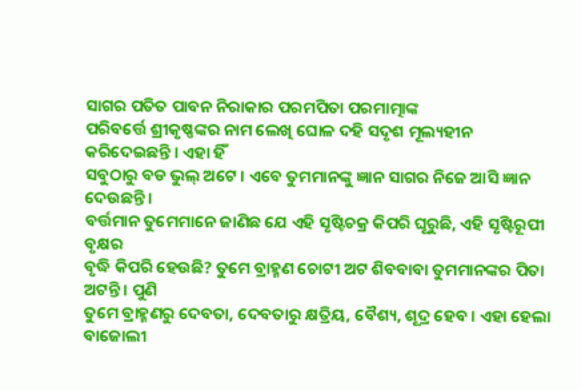ସାଗର ପତିତ ପାବନ ନିରାକାର ପରମପିତା ପରମାତ୍ମାଙ୍କ
ପରିବର୍ତ୍ତେ ଶ୍ରୀକୃଷ୍ଣଙ୍କର ନାମ ଲେଖି ଘୋଳ ଦହି ସଦୃଶ ମୂଲ୍ୟହୀନ କରିଦେଇଛନ୍ତି । ଏହା ହିଁ
ସବୁଠାରୁ ବଡ ଭୁଲ୍ ଅଟେ । ଏବେ ତୁମମାନଙ୍କୁ ଜ୍ଞାନ ସାଗର ନିଜେ ଆସି ଜ୍ଞାନ ଦେଉଛନ୍ତି ।
ବର୍ତ୍ତମାନ ତୁମେମାନେ ଜାଣିଛ ଯେ ଏହି ସୃଷ୍ଟିଚକ୍ର କିପରି ଘୂରୁଛି, ଏହି ସୃଷ୍ଟିରୂପୀ ବୃକ୍ଷର
ବୃଦ୍ଧି କିପରି ହେଉଛି? ତୁମେ ବ୍ରାହ୍ମଣ ଚୋଟୀ ଅଟ ଶିବବାବା ତୁମମାନଙ୍କର ପିତା ଅଟନ୍ତି । ପୁଣି
ତୁମେ ବ୍ରାହ୍ମଣରୁ ଦେବତା, ଦେବତାରୁ କ୍ଷତ୍ରିୟ, ବୈଶ୍ୟ, ଶୂଦ୍ର ହେବ । ଏହା ହେଲା ବାଜୋଲୀ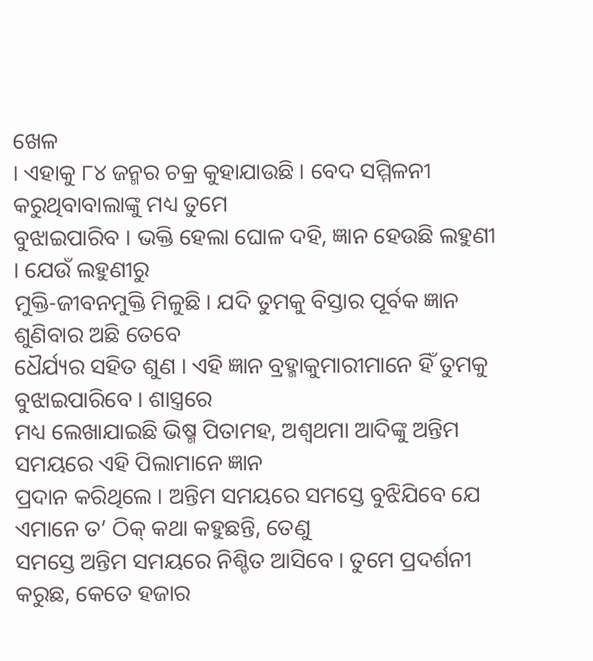ଖେଳ
। ଏହାକୁ ୮୪ ଜନ୍ମର ଚକ୍ର କୁହାଯାଉଛି । ବେଦ ସମ୍ମିଳନୀ କରୁଥିବାବାଲାଙ୍କୁ ମଧ୍ୟ ତୁମେ
ବୁଝାଇପାରିବ । ଭକ୍ତି ହେଲା ଘୋଳ ଦହି, ଜ୍ଞାନ ହେଉଛି ଲହୁଣୀ । ଯେଉଁ ଲହୁଣୀରୁ
ମୁକ୍ତି-ଜୀବନମୁକ୍ତି ମିଳୁଛି । ଯଦି ତୁମକୁ ବିସ୍ତାର ପୂର୍ବକ ଜ୍ଞାନ ଶୁଣିବାର ଅଛି ତେବେ
ଧୈର୍ଯ୍ୟର ସହିତ ଶୁଣ । ଏହି ଜ୍ଞାନ ବ୍ରହ୍ମାକୁମାରୀମାନେ ହିଁ ତୁମକୁ ବୁଝାଇପାରିବେ । ଶାସ୍ତ୍ରରେ
ମଧ୍ୟ ଲେଖାଯାଇଛି ଭିଷ୍ମ ପିତାମହ, ଅଶ୍ୱଥମା ଆଦିଙ୍କୁ ଅନ୍ତିମ ସମୟରେ ଏହି ପିଲାମାନେ ଜ୍ଞାନ
ପ୍ରଦାନ କରିଥିଲେ । ଅନ୍ତିମ ସମୟରେ ସମସ୍ତେ ବୁଝିଯିବେ ଯେ ଏମାନେ ତ’ ଠିକ୍ କଥା କହୁଛନ୍ତି, ତେଣୁ
ସମସ୍ତେ ଅନ୍ତିମ ସମୟରେ ନିଶ୍ଚିତ ଆସିବେ । ତୁମେ ପ୍ରଦର୍ଶନୀ କରୁଛ, କେତେ ହଜାର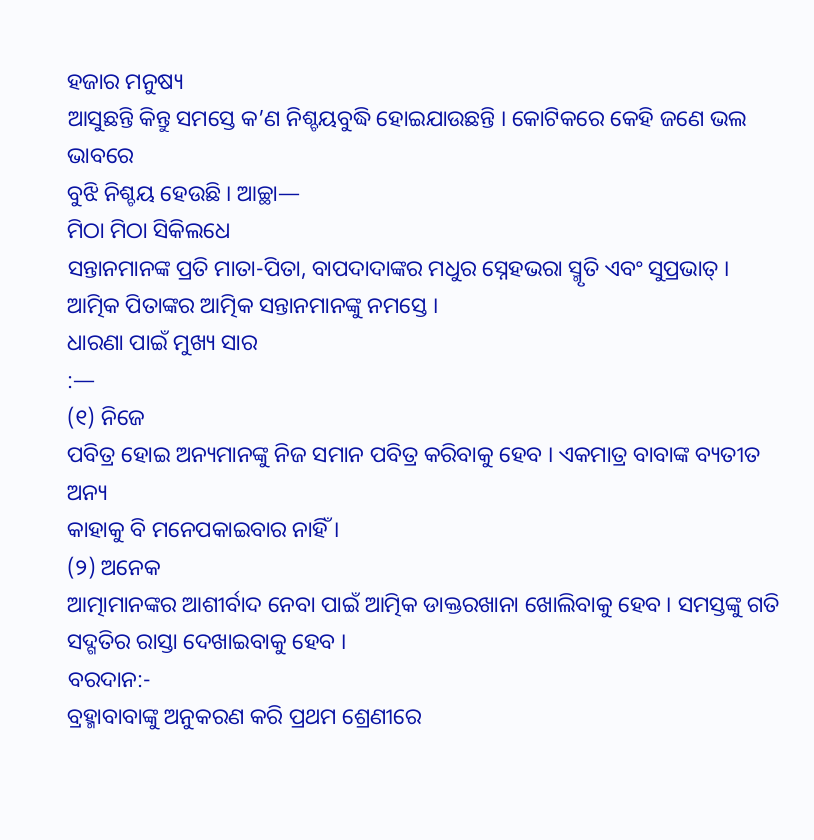ହଜାର ମନୁଷ୍ୟ
ଆସୁଛନ୍ତି କିନ୍ତୁ ସମସ୍ତେ କ’ଣ ନିଶ୍ଚୟବୁଦ୍ଧି ହୋଇଯାଉଛନ୍ତି । କୋଟିକରେ କେହି ଜଣେ ଭଲ ଭାବରେ
ବୁଝି ନିଶ୍ଚୟ ହେଉଛି । ଆଚ୍ଛା—
ମିଠା ମିଠା ସିକିଲଧେ
ସନ୍ତାନମାନଙ୍କ ପ୍ରତି ମାତା-ପିତା, ବାପଦାଦାଙ୍କର ମଧୁର ସ୍ନେହଭରା ସ୍ମୃତି ଏବଂ ସୁପ୍ରଭାତ୍ ।
ଆତ୍ମିକ ପିତାଙ୍କର ଆତ୍ମିକ ସନ୍ତାନମାନଙ୍କୁ ନମସ୍ତେ ।
ଧାରଣା ପାଇଁ ମୁଖ୍ୟ ସାର
:—
(୧) ନିଜେ
ପବିତ୍ର ହୋଇ ଅନ୍ୟମାନଙ୍କୁ ନିଜ ସମାନ ପବିତ୍ର କରିବାକୁ ହେବ । ଏକମାତ୍ର ବାବାଙ୍କ ବ୍ୟତୀତ ଅନ୍ୟ
କାହାକୁ ବି ମନେପକାଇବାର ନାହିଁ ।
(୨) ଅନେକ
ଆତ୍ମାମାନଙ୍କର ଆଶୀର୍ବାଦ ନେବା ପାଇଁ ଆତ୍ମିକ ଡାକ୍ତରଖାନା ଖୋଲିବାକୁ ହେବ । ସମସ୍ତଙ୍କୁ ଗତି
ସଦ୍ଗତିର ରାସ୍ତା ଦେଖାଇବାକୁ ହେବ ।
ବରଦାନ:-
ବ୍ରହ୍ମାବାବାଙ୍କୁ ଅନୁକରଣ କରି ପ୍ରଥମ ଶ୍ରେଣୀରେ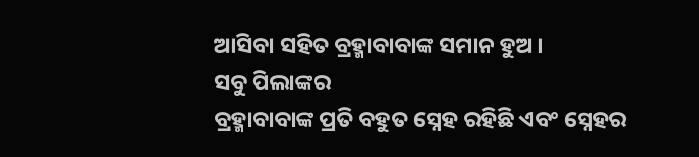ଆସିବା ସହିତ ବ୍ରହ୍ମାବାବାଙ୍କ ସମାନ ହୁଅ ।
ସବୁ ପିଲାଙ୍କର
ବ୍ରହ୍ମାବାବାଙ୍କ ପ୍ରତି ବହୁତ ସ୍ନେହ ରହିଛି ଏବଂ ସ୍ନେହର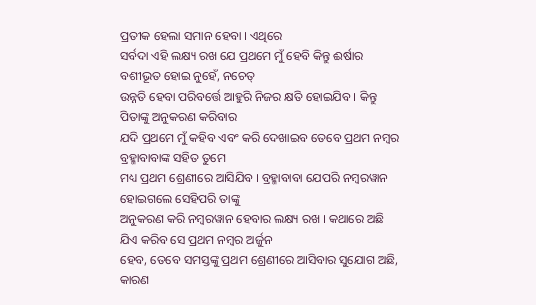ପ୍ରତୀକ ହେଲା ସମାନ ହେବା । ଏଥିରେ
ସର୍ବଦା ଏହି ଲକ୍ଷ୍ୟ ରଖ ଯେ ପ୍ରଥମେ ମୁଁ ହେବି କିନ୍ତୁ ଈର୍ଷାର ବଶୀଭୂତ ହୋଇ ନୁହେଁ, ନଚେତ୍
ଉନ୍ନତି ହେବା ପରିବର୍ତ୍ତେ ଆହୁରି ନିଜର କ୍ଷତି ହୋଇଯିବ । କିନ୍ତୁ ପିତାଙ୍କୁ ଅନୁକରଣ କରିବାର
ଯଦି ପ୍ରଥମେ ମୁଁ କହିବ ଏବଂ କରି ଦେଖାଇବ ତେବେ ପ୍ରଥମ ନମ୍ବର ବ୍ରହ୍ମାବାବାଙ୍କ ସହିତ ତୁମେ
ମଧ୍ୟ ପ୍ରଥମ ଶ୍ରେଣୀରେ ଆସିଯିବ । ବ୍ରହ୍ମାବାବା ଯେପରି ନମ୍ବରୱାନ ହୋଇଗଲେ ସେହିପରି ତାଙ୍କୁ
ଅନୁକରଣ କରି ନମ୍ବରୱାନ ହେବାର ଲକ୍ଷ୍ୟ ରଖ । କଥାରେ ଅଛି ଯିଏ କରିବ ସେ ପ୍ରଥମ ନମ୍ବର ଅର୍ଜୁନ
ହେବ, ତେବେ ସମସ୍ତଙ୍କୁ ପ୍ରଥମ ଶ୍ରେଣୀରେ ଆସିବାର ସୁଯୋଗ ଅଛି, କାରଣ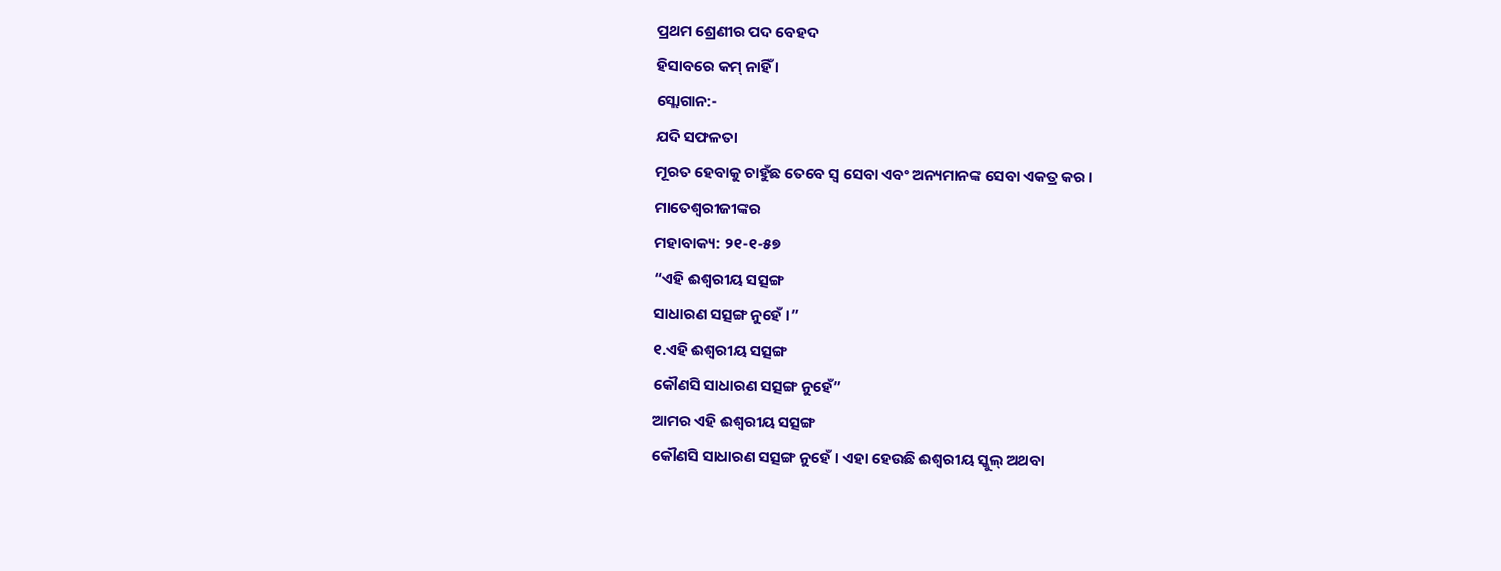ପ୍ରଥମ ଶ୍ରେଣୀର ପଦ ବେହଦ
ହିସାବରେ କମ୍ ନାହିଁ ।
ସ୍ଲୋଗାନ:-
ଯଦି ସଫଳତା
ମୂରତ ହେବାକୁ ଚାହୁଁଛ ତେବେ ସ୍ୱ ସେବା ଏବଂ ଅନ୍ୟମାନଙ୍କ ସେବା ଏକତ୍ର କର ।
ମାତେଶ୍ୱରୀଜୀଙ୍କର
ମହାବାକ୍ୟ: ୨୧-୧-୫୭
“ଏହି ଈଶ୍ୱରୀୟ ସତ୍ସଙ୍ଗ
ସାଧାରଣ ସତ୍ସଙ୍ଗ ନୁହେଁ ।”
୧.ଏହି ଈଶ୍ୱରୀୟ ସତ୍ସଙ୍ଗ
କୌଣସି ସାଧାରଣ ସତ୍ସଙ୍ଗ ନୁହେଁ”
ଆମର ଏହି ଈଶ୍ୱରୀୟ ସତ୍ସଙ୍ଗ
କୌଣସି ସାଧାରଣ ସତ୍ସଙ୍ଗ ନୁହେଁ । ଏହା ହେଉଛି ଈଶ୍ୱରୀୟ ସ୍କୁଲ୍ ଅଥବା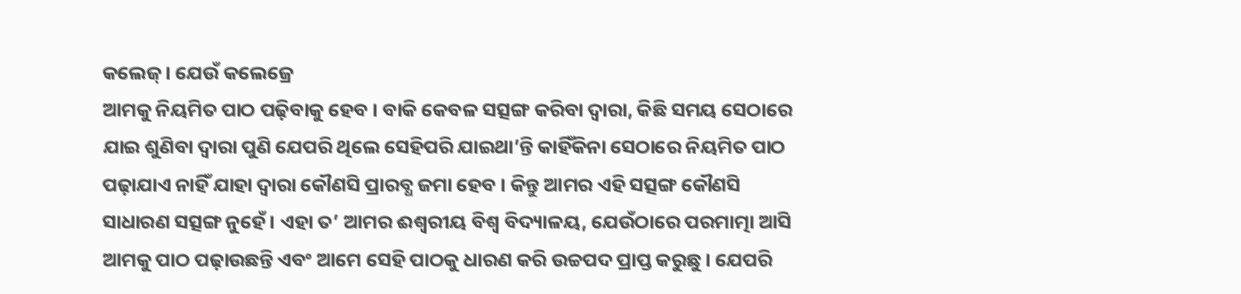କଲେଜ୍ । ଯେଉଁ କଲେଜ୍ରେ
ଆମକୁ ନିୟମିତ ପାଠ ପଢ଼ିବାକୁ ହେବ । ବାକି କେବଳ ସତ୍ସଙ୍ଗ କରିବା ଦ୍ୱାରା, କିଛି ସମୟ ସେଠାରେ
ଯାଇ ଶୁଣିବା ଦ୍ୱାରା ପୁଣି ଯେପରି ଥିଲେ ସେହିପରି ଯାଇଥା’ନ୍ତି କାହିଁକିନା ସେଠାରେ ନିୟମିତ ପାଠ
ପଢ଼ାଯାଏ ନାହିଁ ଯାହା ଦ୍ୱାରା କୌଣସି ପ୍ରାରବ୍ଧ ଜମା ହେବ । କିନ୍ତୁ ଆମର ଏହି ସତ୍ସଙ୍ଗ କୌଣସି
ସାଧାରଣ ସତ୍ସଙ୍ଗ ନୁହେଁ । ଏହା ତ’ ଆମର ଈଶ୍ୱରୀୟ ବିଶ୍ୱ ବିଦ୍ୟାଳୟ, ଯେଉଁଠାରେ ପରମାତ୍ମା ଆସି
ଆମକୁ ପାଠ ପଢ଼ାଉଛନ୍ତି ଏବଂ ଆମେ ସେହି ପାଠକୁ ଧାରଣ କରି ଉଚ୍ଚପଦ ପ୍ରାପ୍ତ କରୁଛୁ । ଯେପରି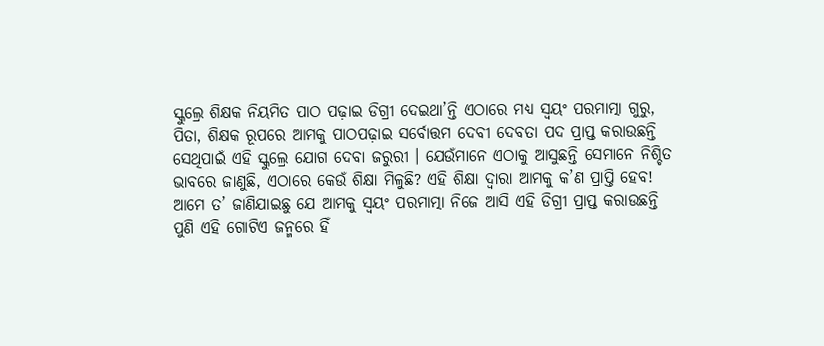ସ୍କୁଲ୍ରେ ଶିକ୍ଷକ ନିୟମିତ ପାଠ ପଢ଼ାଇ ଡିଗ୍ରୀ ଦେଇଥା’ନ୍ତି ଏଠାରେ ମଧ୍ୟ ସ୍ୱୟଂ ପରମାତ୍ମା ଗୁରୁ,
ପିତା, ଶିକ୍ଷକ ରୂପରେ ଆମକୁ ପାଠପଢ଼ାଇ ସର୍ବୋତ୍ତମ ଦେବୀ ଦେବତା ପଦ ପ୍ରାପ୍ତ କରାଉଛନ୍ତି
ସେଥିପାଇଁ ଏହି ସ୍କୁଲ୍ରେ ଯୋଗ ଦେବା ଜରୁରୀ । ଯେଉଁମାନେ ଏଠାକୁ ଆସୁଛନ୍ତି ସେମାନେ ନିଶ୍ଚିତ
ଭାବରେ ଜାଣୁଛି, ଏଠାରେ କେଉଁ ଶିକ୍ଷା ମିଳୁଛି? ଏହି ଶିକ୍ଷା ଦ୍ୱାରା ଆମକୁ କ’ଣ ପ୍ରାପ୍ତି ହେବ!
ଆମେ ତ’ ଜାଣିଯାଇଛୁ ଯେ ଆମକୁ ସ୍ୱୟଂ ପରମାତ୍ମା ନିଜେ ଆସି ଏହି ଡିଗ୍ରୀ ପ୍ରାପ୍ତ କରାଉଛନ୍ତି
ପୁଣି ଏହି ଗୋଟିଏ ଜନ୍ମରେ ହିଁ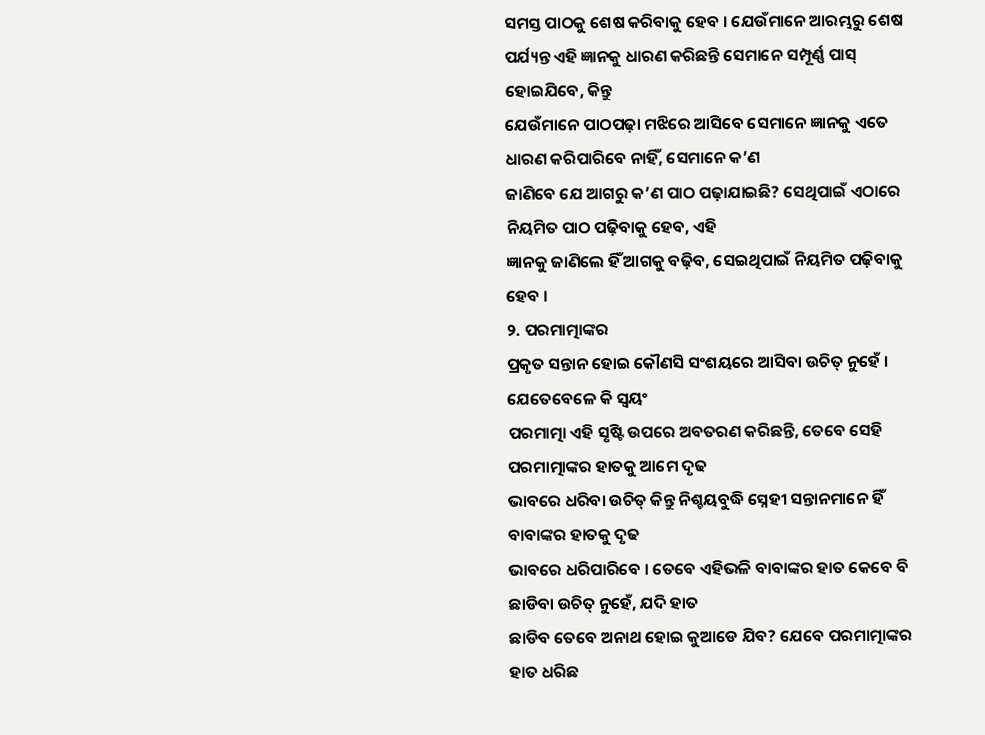ସମସ୍ତ ପାଠକୁ ଶେଷ କରିବାକୁ ହେବ । ଯେଉଁମାନେ ଆରମ୍ଭରୁ ଶେଷ
ପର୍ଯ୍ୟନ୍ତ ଏହି ଜ୍ଞାନକୁ ଧାରଣ କରିଛନ୍ତି ସେମାନେ ସମ୍ପୂର୍ଣ୍ଣ ପାସ୍ ହୋଇଯିବେ, କିନ୍ତୁ
ଯେଉଁମାନେ ପାଠପଢ଼ା ମଝିରେ ଆସିବେ ସେମାନେ ଜ୍ଞାନକୁ ଏତେ ଧାରଣ କରିପାରିବେ ନାହିଁ, ସେମାନେ କ’ଣ
ଜାଣିବେ ଯେ ଆଗରୁ କ’ଣ ପାଠ ପଢ଼ାଯାଇଛି? ସେଥିପାଇଁ ଏଠାରେ ନିୟମିତ ପାଠ ପଢ଼ିବାକୁ ହେବ, ଏହି
ଜ୍ଞାନକୁ ଜାଣିଲେ ହିଁ ଆଗକୁ ବଢ଼ିବ, ସେଇଥିପାଇଁ ନିୟମିତ ପଢ଼ିବାକୁ ହେବ ।
୨. ପରମାତ୍ମାଙ୍କର
ପ୍ରକୃତ ସନ୍ତାନ ହୋଇ କୌଣସି ସଂଶୟରେ ଆସିବା ଉଚିତ୍ ନୁହେଁ ।
ଯେତେବେଳେ କି ସ୍ୱୟଂ
ପରମାତ୍ମା ଏହି ସୃଷ୍ଟି ଉପରେ ଅବତରଣ କରିଛନ୍ତି, ତେବେ ସେହି ପରମାତ୍ମାଙ୍କର ହାତକୁ ଆମେ ଦୃଢ
ଭାବରେ ଧରିବା ଉଚିତ୍ କିନ୍ତୁ ନିଶ୍ଚୟବୁଦ୍ଧି ସ୍ନେହୀ ସନ୍ତାନମାନେ ହିଁ ବାବାଙ୍କର ହାତକୁ ଦୃଢ
ଭାବରେ ଧରିପାରିବେ । ତେବେ ଏହିଭଳି ବାବାଙ୍କର ହାତ କେବେ ବି ଛାଡିବା ଉଚିତ୍ ନୁହେଁ, ଯଦି ହାତ
ଛାଡିବ ତେବେ ଅନାଥ ହୋଇ କୁଆଡେ ଯିବ? ଯେବେ ପରମାତ୍ମାଙ୍କର ହାତ ଧରିଛ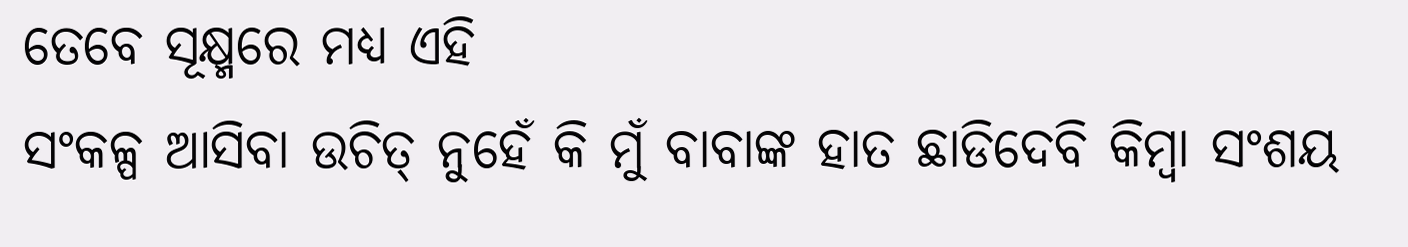ତେବେ ସୂକ୍ଷ୍ମରେ ମଧ୍ୟ ଏହି
ସଂକଳ୍ପ ଆସିବା ଉଚିତ୍ ନୁହେଁ କି ମୁଁ ବାବାଙ୍କ ହାତ ଛାଡିଦେବି କିମ୍ବା ସଂଶୟ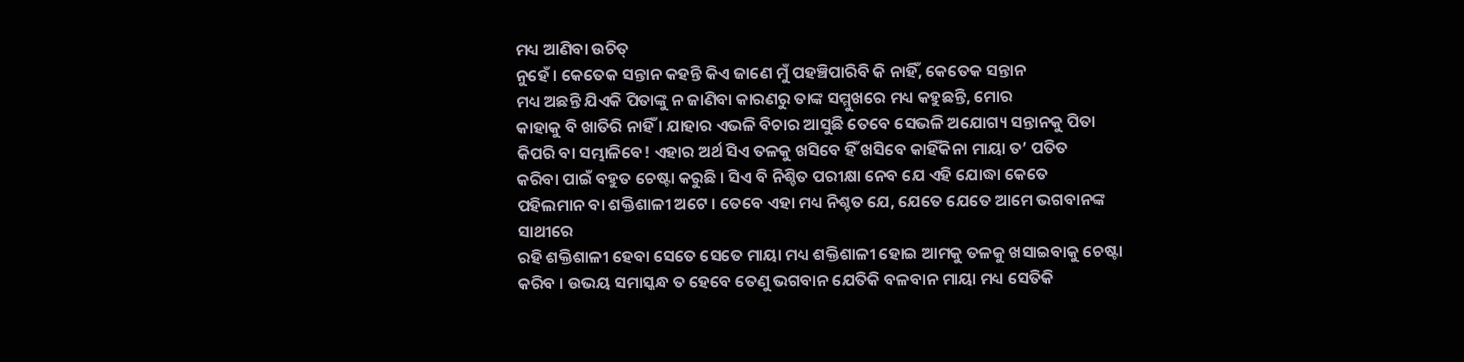ମଧ୍ୟ ଆଣିବା ଉଚିତ୍
ନୁହେଁ । କେତେକ ସନ୍ତାନ କହନ୍ତି କିଏ ଜାଣେ ମୁଁ ପହଞ୍ଚିପାରିବି କି ନାହିଁ, କେତେକ ସନ୍ତାନ
ମଧ୍ୟ ଅଛନ୍ତି ଯିଏକି ପିତାଙ୍କୁ ନ ଜାଣିବା କାରଣରୁ ତାଙ୍କ ସମ୍ମୁଖରେ ମଧ୍ୟ କହୁଛନ୍ତି, ମୋର
କାହାକୁ ବି ଖାତିରି ନାହିଁ । ଯାହାର ଏଭଳି ବିଚାର ଆସୁଛି ତେବେ ସେଭଳି ଅଯୋଗ୍ୟ ସନ୍ତାନକୁ ପିତା
କିପରି ବା ସମ୍ଭାଳିବେ! ଏହାର ଅର୍ଥ ସିଏ ତଳକୁ ଖସିବେ ହିଁ ଖସିବେ କାହିଁକିନା ମାୟା ତ’ ପତିତ
କରିବା ପାଇଁ ବହୁତ ଚେଷ୍ଟା କରୁଛି । ସିଏ ବି ନିଶ୍ଚିତ ପରୀକ୍ଷା ନେବ ଯେ ଏହି ଯୋଦ୍ଧା କେତେ
ପହିଲମାନ ବା ଶକ୍ତିଶାଳୀ ଅଟେ । ତେବେ ଏହା ମଧ୍ୟ ନିଶ୍ଚତ ଯେ, ଯେତେ ଯେତେ ଆମେ ଭଗବାନଙ୍କ ସାଥୀରେ
ରହି ଶକ୍ତିଶାଳୀ ହେବା ସେତେ ସେତେ ମାୟା ମଧ୍ୟ ଶକ୍ତିଶାଳୀ ହୋଇ ଆମକୁ ତଳକୁ ଖସାଇବାକୁ ଚେଷ୍ଟା
କରିବ । ଉଭୟ ସମାସ୍କନ୍ଧ ତ ହେବେ ତେଣୁ ଭଗବାନ ଯେତିକି ବଳବାନ ମାୟା ମଧ୍ୟ ସେତିକି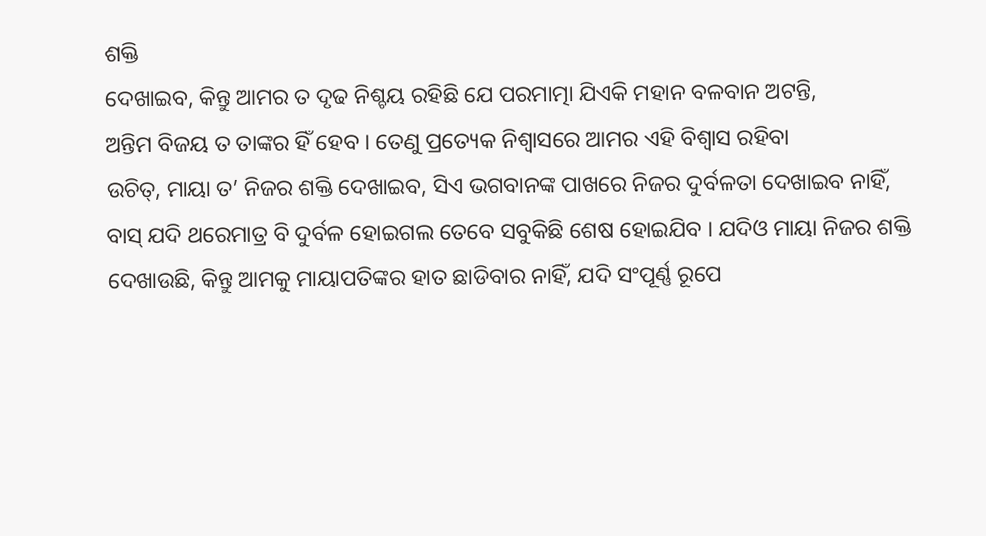ଶକ୍ତି
ଦେଖାଇବ, କିନ୍ତୁ ଆମର ତ ଦୃଢ ନିଶ୍ଚୟ ରହିଛି ଯେ ପରମାତ୍ମା ଯିଏକି ମହାନ ବଳବାନ ଅଟନ୍ତି,
ଅନ୍ତିମ ବିଜୟ ତ ତାଙ୍କର ହିଁ ହେବ । ତେଣୁ ପ୍ରତ୍ୟେକ ନିଶ୍ୱାସରେ ଆମର ଏହି ବିଶ୍ୱାସ ରହିବା
ଉଚିତ୍, ମାୟା ତ’ ନିଜର ଶକ୍ତି ଦେଖାଇବ, ସିଏ ଭଗବାନଙ୍କ ପାଖରେ ନିଜର ଦୁର୍ବଳତା ଦେଖାଇବ ନାହିଁ,
ବାସ୍ ଯଦି ଥରେମାତ୍ର ବି ଦୁର୍ବଳ ହୋଇଗଲ ତେବେ ସବୁକିଛି ଶେଷ ହୋଇଯିବ । ଯଦିଓ ମାୟା ନିଜର ଶକ୍ତି
ଦେଖାଉଛି, କିନ୍ତୁ ଆମକୁ ମାୟାପତିଙ୍କର ହାତ ଛାଡିବାର ନାହିଁ, ଯଦି ସଂପୂର୍ଣ୍ଣ ରୂପେ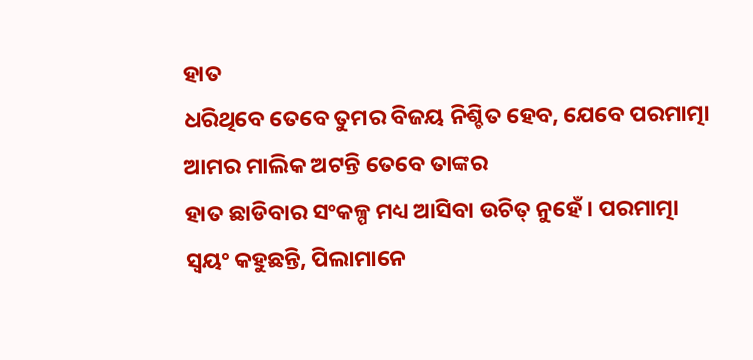ହାତ
ଧରିଥିବେ ତେବେ ତୁମର ବିଜୟ ନିଶ୍ଚିତ ହେବ, ଯେବେ ପରମାତ୍ମା ଆମର ମାଲିକ ଅଟନ୍ତି ତେବେ ତାଙ୍କର
ହାତ ଛାଡିବାର ସଂକଳ୍ପ ମଧ୍ୟ ଆସିବା ଉଚିତ୍ ନୁହେଁ । ପରମାତ୍ମା ସ୍ୱୟଂ କହୁଛନ୍ତି, ପିଲାମାନେ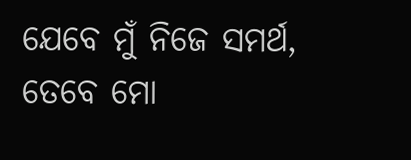ଯେବେ ମୁଁ ନିଜେ ସମର୍ଥ, ତେବେ ମୋ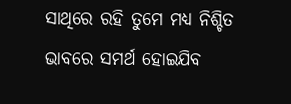ସାଥିରେ ରହି ତୁମେ ମଧ୍ୟ ନିଶ୍ଚିତ ଭାବରେ ସମର୍ଥ ହୋଇଯିବ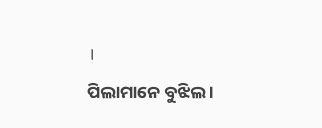।
ପିଲାମାନେ ବୁଝିଲ ।